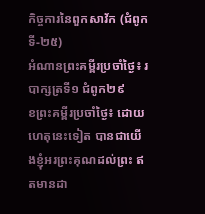កិច្ចការនៃពួកសាវ័ក (ជំពូកទី-២៥)
អំណានព្រះគម្ពីរប្រចាំថ្ងៃ៖ របាក្សត្រទី១ ជំពូក២៩
ខព្រះគម្ពីរប្រចាំថ្ងៃ៖ ដោយហេតុនេះទៀត បានជាយើងខ្ញុំអរព្រះគុណដល់ព្រះ ឥតមានដា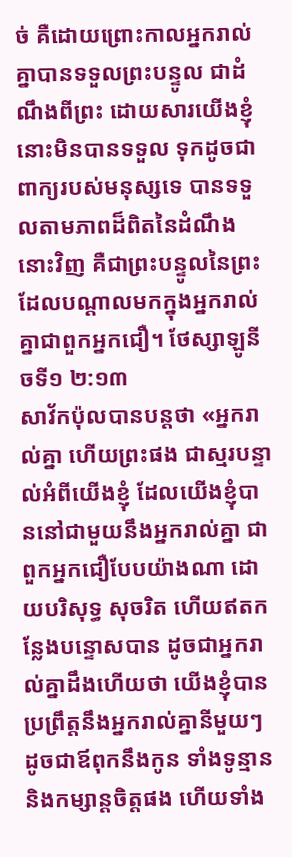ច់ គឺដោយព្រោះកាលអ្នករាល់គ្នាបានទទួលព្រះបន្ទូល ជាដំណឹងពីព្រះ ដោយសារយើងខ្ញុំ នោះមិនបានទទួល ទុកដូចជាពាក្យរបស់មនុស្សទេ បានទទួលតាមភាពដ៏ពិតនៃដំណឹងនោះវិញ គឺជាព្រះបន្ទូលនៃព្រះដែលបណ្តាលមកក្នុងអ្នករាល់គ្នាជាពួកអ្នកជឿ។ ថែស្សាឡូនីចទី១ ២:១៣
សាវ័កប៉ុលបានបន្តថា «អ្នករាល់គ្នា ហើយព្រះផង ជាស្មរបន្ទាល់អំពីយើងខ្ញុំ ដែលយើងខ្ញុំបាននៅជាមួយនឹងអ្នករាល់គ្នា ជាពួកអ្នកជឿបែបយ៉ាងណា ដោយបរិសុទ្ធ សុចរិត ហើយឥតកន្លែងបន្ទោសបាន ដូចជាអ្នករាល់គ្នាដឹងហើយថា យើងខ្ញុំបានប្រព្រឹត្តនឹងអ្នករាល់គ្នានីមួយៗ ដូចជាឪពុកនឹងកូន ទាំងទូន្មាន និងកម្សាន្តចិត្តផង ហើយទាំង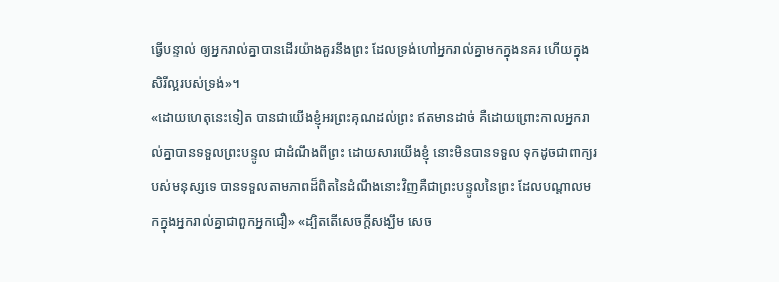ធ្វើបន្ទាល់ ឲ្យអ្នករាល់គ្នាបានដើរយ៉ាងគួរនឹងព្រះ ដែលទ្រង់ហៅអ្នករាល់គ្នាមកក្នុងនគរ ហើយក្នុងសិរីល្អរបស់ទ្រង់»។
«ដោយហេតុនេះទៀត បានជាយើងខ្ញុំអរព្រះគុណដល់ព្រះ ឥតមានដាច់ គឺដោយព្រោះកាលអ្នករាល់គ្នាបានទទួលព្រះបន្ទូល ជាដំណឹងពីព្រះ ដោយសារយើងខ្ញុំ នោះមិនបានទទួល ទុកដូចជាពាក្យរបស់មនុស្សទេ បានទទួលតាមភាពដ៏ពិតនៃដំណឹងនោះវិញគឺជាព្រះបន្ទូលនៃព្រះ ដែលបណ្តាលមកក្នុងអ្នករាល់គ្នាជាពួកអ្នកជឿ» «ដ្បិតតើសេចក្តីសង្ឃឹម សេច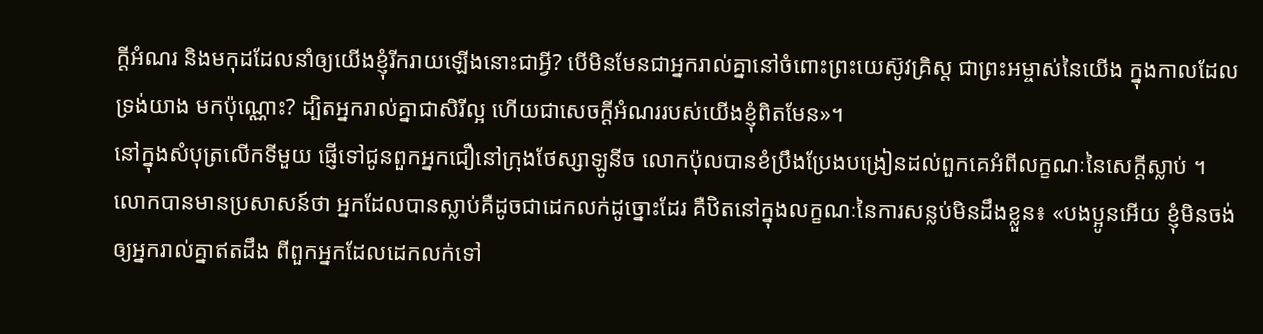ក្តីអំណរ និងមកុដដែលនាំឲ្យយើងខ្ញុំរីករាយឡើងនោះជាអ្វី? បើមិនមែនជាអ្នករាល់គ្នានៅចំពោះព្រះយេស៊ូវគ្រិស្ត ជាព្រះអម្ចាស់នៃយើង ក្នុងកាលដែលទ្រង់យាង មកប៉ុណ្ណោះ? ដ្បិតអ្នករាល់គ្នាជាសិរីល្អ ហើយជាសេចក្តីអំណររបស់យើងខ្ញុំពិតមែន»។
នៅក្នុងសំបុត្រលើកទីមួយ ផ្ញើទៅជូនពួកអ្នកជឿនៅក្រុងថែស្សាឡូនីច លោកប៉ុលបានខំប្រឹងប្រែងបង្រៀនដល់ពួកគេអំពីលក្ខណៈនៃសេក្តីស្លាប់ ។ លោកបានមានប្រសាសន៍ថា អ្នកដែលបានស្លាប់គឺដូចជាដេកលក់ដូច្នោះដែរ គឺឋិតនៅក្នុងលក្ខណៈនៃការសន្លប់មិនដឹងខ្លួន៖ «បងប្អូនអើយ ខ្ញុំមិនចង់ ឲ្យអ្នករាល់គ្នាឥតដឹង ពីពួកអ្នកដែលដេកលក់ទៅ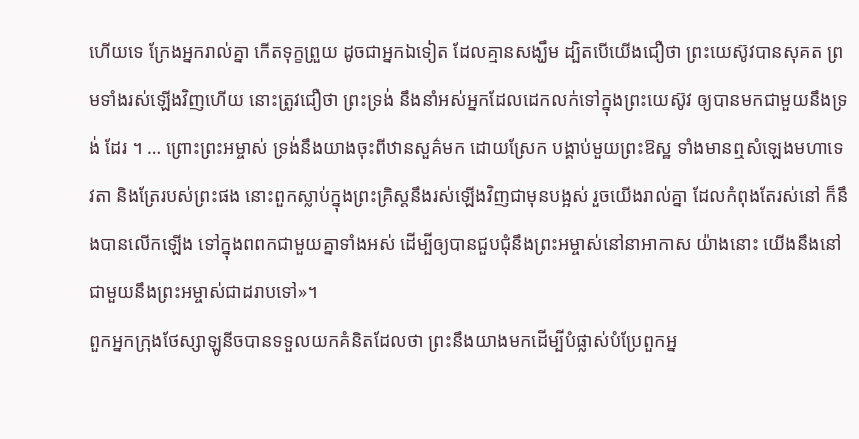ហើយទេ ក្រែងអ្នករាល់គ្នា កើតទុក្ខព្រួយ ដូចជាអ្នកឯទៀត ដែលគ្មានសង្ឃឹម ដ្បិតបើយើងជឿថា ព្រះយេស៊ូវបានសុគត ព្រមទាំងរស់ឡើងវិញហើយ នោះត្រូវជឿថា ព្រះទ្រង់ នឹងនាំអស់អ្នកដែលដេកលក់ទៅក្នុងព្រះយេស៊ូវ ឲ្យបានមកជាមួយនឹងទ្រង់ ដែរ ។ … ព្រោះព្រះអម្ចាស់ ទ្រង់នឹងយាងចុះពីឋានសួគ៌មក ដោយស្រែក បង្គាប់មួយព្រះឱស្ឋ ទាំងមានឮសំឡេងមហាទេវតា និងត្រែរបស់ព្រះផង នោះពួកស្លាប់ក្នុងព្រះគ្រិស្តនឹងរស់ឡើងវិញជាមុនបង្អស់ រួចយើងរាល់គ្នា ដែលកំពុងតែរស់នៅ ក៏នឹងបានលើកឡើង ទៅក្នុងពពកជាមួយគ្នាទាំងអស់ ដើម្បីឲ្យបានជួបជុំនឹងព្រះអម្ចាស់នៅនាអាកាស យ៉ាងនោះ យើងនឹងនៅជាមួយនឹងព្រះអម្ចាស់ជាដរាបទៅ»។
ពួកអ្នកក្រុងថែស្សាឡូនីចបានទទួលយកគំនិតដែលថា ព្រះនឹងយាងមកដើម្បីបំផ្លាស់បំប្រែពួកអ្ន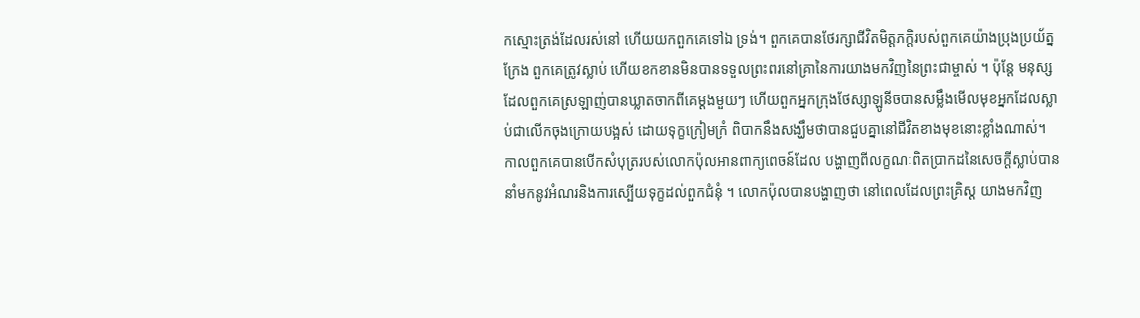កស្មោះត្រង់ដែលរស់នៅ ហើយយកពួកគេទៅឯ ទ្រង់។ ពួកគេបានថែរក្សាជីវិតមិត្តភក្តិរបស់ពួកគេយ៉ាងប្រុងប្រយ័ត្នក្រែង ពួកគេត្រូវស្លាប់ ហើយខកខានមិនបានទទួលព្រះពរនៅគ្រានៃការយាងមកវិញនៃព្រះជាម្ចាស់ ។ ប៉ុន្តែ មនុស្សដែលពួកគេស្រឡាញ់បានឃ្លាតចាកពីគេម្តងមួយៗ ហើយពួកអ្នកក្រុងថែស្សាឡូនីចបានសម្លឹងមើលមុខអ្នកដែលស្លាប់ជាលើកចុងក្រោយបង្អស់ ដោយទុក្ខក្រៀមក្រំ ពិបាកនឹងសង្ឃឹមថាបានជួបគ្នានៅជីវិតខាងមុខនោះខ្លាំងណាស់។
កាលពួកគេបានបើកសំបុត្ររបស់លោកប៉ុលអានពាក្យពេចន៍ដែល បង្ហាញពីលក្ខណៈពិតប្រាកដនៃសេចក្តីស្លាប់បាននាំមកនូវអំណរនិងការស្បើយទុក្ខដល់ពួកជំនុំ ។ លោកប៉ុលបានបង្ហាញថា នៅពេលដែលព្រះគ្រិស្ត យាងមកវិញ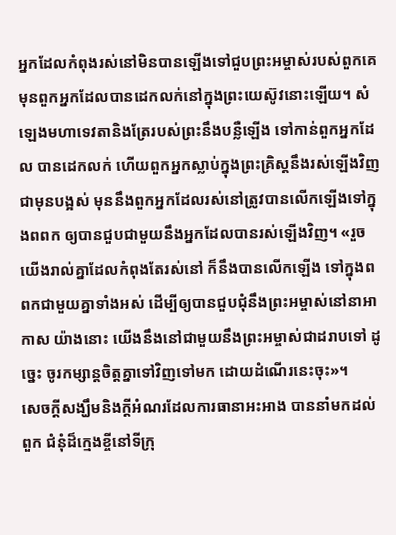អ្នកដែលកំពុងរស់នៅមិនបានឡើងទៅជួបព្រះអម្ចាស់របស់ពួកគេ មុនពួកអ្នកដែលបានដេកលក់នៅក្នុងព្រះយេស៊ូវនោះឡើយ។ សំឡេងមហាទេវតានិងត្រែរបស់ព្រះនឹងបន្លឺឡើង ទៅកាន់ពួកអ្នកដែល បានដេកលក់ ហើយពួកអ្នកស្លាប់ក្នុងព្រះគ្រិស្តនឹងរស់ឡើងវិញជាមុនបង្អស់ មុននឹងពួកអ្នកដែលរស់នៅត្រូវបានលើកឡើងទៅក្នុងពពក ឲ្យបានជួបជាមួយនឹងអ្នកដែលបានរស់ឡើងវិញ។ «រួចយើងរាល់គ្នាដែលកំពុងតែរស់នៅ ក៏នឹងបានលើកឡើង ទៅក្នុងពពកជាមួយគ្នាទាំងអស់ ដើម្បីឲ្យបានជួបជុំនឹងព្រះអម្ចាស់នៅនាអាកាស យ៉ាងនោះ យើងនឹងនៅជាមួយនឹងព្រះអម្ចាស់ជាដរាបទៅ ដូច្នេះ ចូរកម្សាន្តចិត្តគ្នាទៅវិញទៅមក ដោយដំណើរនេះចុះ»។
សេចក្តីសង្ឃឹមនិងក្តីអំណរដែលការធានាអះអាង បាននាំមកដល់ពួក ជំនុំដ៏ក្មេងខ្ចីនៅទីក្រុ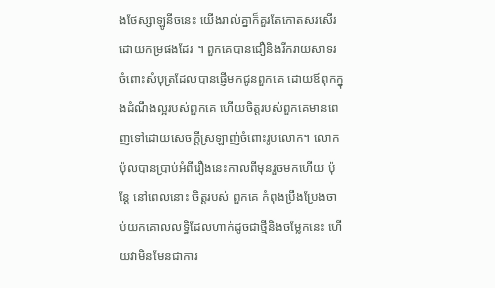ងថែស្សាឡូនីចនេះ យើងរាល់គ្នាក៏គួរតែកោតសរសើរដោយកម្រផងដែរ ។ ពួកគេបានជឿនិងរីករាយសាទរចំពោះសំបុត្រដែលបានផ្ញើមកជូនពួកគេ ដោយឪពុកក្នុងដំណឹងល្អរបស់ពួកគេ ហើយចិត្តរបស់ពួកគេមានពេញទៅដោយសេចក្តីស្រឡាញ់ចំពោះរូបលោក។ លោកប៉ុលបានប្រាប់អំពីរឿងនេះកាលពីមុនរួចមកហើយ ប៉ុន្តែ នៅពេលនោះ ចិត្តរបស់ ពួកគេ កំពុងប្រឹងប្រែងចាប់យកគោលលទ្ធិដែលហាក់ដូចជាថ្មីនិងចម្លែកនេះ ហើយវាមិនមែនជាការ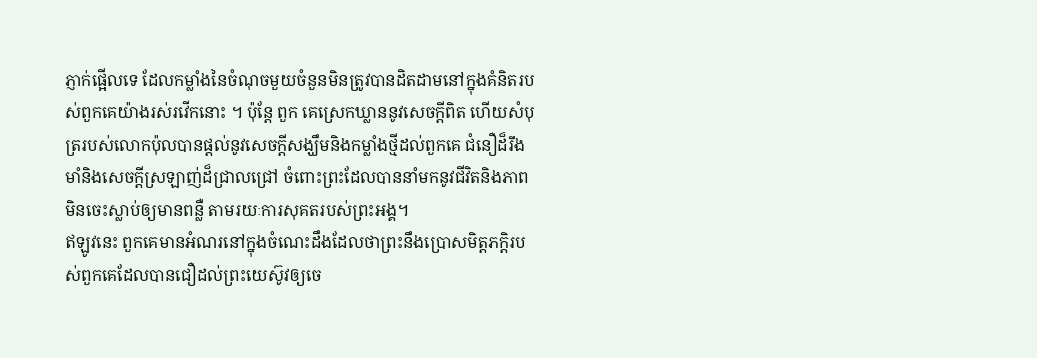ភ្ញាក់ផ្អើលទេ ដែលកម្លាំងនៃចំណុចមួយចំនួនមិនត្រូវបានដិតដាមនៅក្នុងគំនិតរបស់ពួកគេយ៉ាងរស់រវើកនោះ ។ ប៉ុន្តែ ពួក គេស្រេកឃ្លាននូវសេចក្តីពិត ហើយសំបុត្ររបស់លោកប៉ុលបានផ្តល់នូវសេចក្តីសង្ឃឹមនិងកម្លាំងថ្មីដល់ពួកគេ ជំនឿដ៏រឹងមាំនិងសេចក្តីស្រឡាញ់ដ៏ជ្រាលជ្រៅ ចំពោះព្រះដែលបាននាំមកនូវជីវិតនិងភាពមិនចេះស្លាប់ឲ្យមានពន្លឺ តាមរយៈការសុគតរបស់ព្រះអង្គ។
ឥឡូវនេះ ពួកគេមានអំណរនៅក្នុងចំណេះដឹងដែលថាព្រះនឹងប្រោសមិត្តភក្តិរបស់ពួកគេដែលបានជឿដល់ព្រះយេស៊ូវឲ្យចេ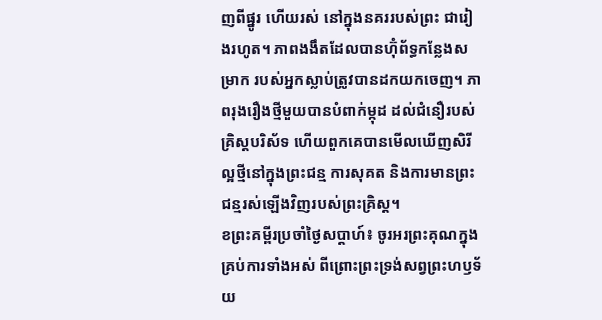ញពីផ្នូរ ហើយរស់ នៅក្នុងនគររបស់ព្រះ ជារៀងរហូត។ ភាពងងឹតដែលបានហ៊ុំព័ទ្ធកន្លែងសម្រាក របស់អ្នកស្លាប់ត្រូវបានដកយកចេញ។ ភាពរុងរឿងថ្មីមួយបានបំពាក់ម្កុដ ដល់ជំនឿរបស់គ្រិស្តបរិស័ទ ហើយពួកគេបានមើលឃើញសិរីល្អថ្មីនៅក្នុងព្រះជន្ម ការសុគត និងការមានព្រះជន្មរស់ឡើងវិញរបស់ព្រះគ្រិស្ត។
ខព្រះគម្ពីរប្រចាំថ្ងៃសប្តាហ៍៖ ចូរអរព្រះគុណក្នុងគ្រប់ការទាំងអស់ ពីព្រោះព្រះទ្រង់សព្វព្រះហឫទ័យ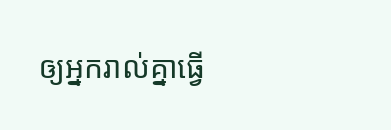ឲ្យអ្នករាល់គ្នាធ្វើ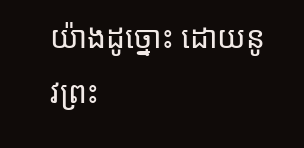យ៉ាងដូច្នោះ ដោយនូវព្រះ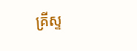គ្រីស្ទ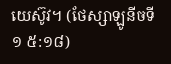យេស៊ូវ។ (ថែស្សាឡូនីចទី១ ៥:១៨)